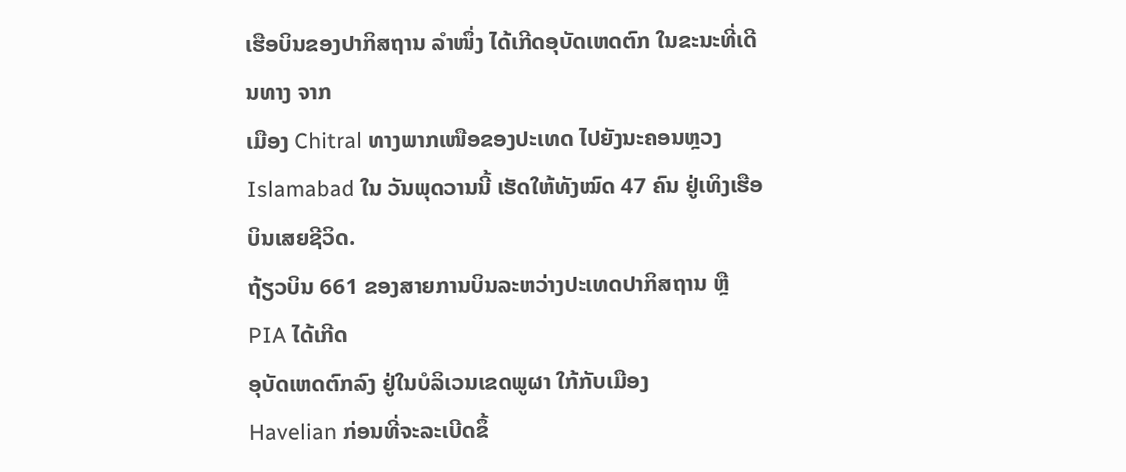ເຮືອບິນຂອງປາກິສຖານ ລຳໜຶ່ງ ໄດ້ເກີດອຸບັດເຫດຕົກ ໃນຂະນະທີ່ເດີນທາງ ຈາກ
ເມືອງ Chitral ທາງພາກເໜືອຂອງປະເທດ ໄປຍັງນະຄອນຫຼວງ Islamabad ໃນ ວັນພຸດວານນີ້ ເຮັດໃຫ້ທັງໝົດ 47 ຄົນ ຢູ່ເທິງເຮືອບິນເສຍຊີວິດ.
ຖ້ຽວບິນ 661 ຂອງສາຍການບິນລະຫວ່າງປະເທດປາກິສຖານ ຫຼື PIA ໄດ້ເກີດ
ອຸບັດເຫດຕົກລົງ ຢູ່ໃນບໍລິເວນເຂດພູຜາ ໃກ້ກັບເມືອງ
Havelian ກ່ອນທີ່ຈະລະເບີດຂຶ້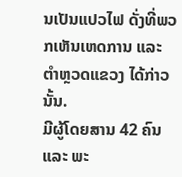ນເປັນແປວໄຟ ດັ່ງທີ່ພວກເຫັນເຫດການ ແລະ ຕຳຫຼວດແຂວງ ໄດ້ກ່າວນັ້ນ.
ມີຜູ້ໂດຍສານ 42 ຄົນ ແລະ ພະ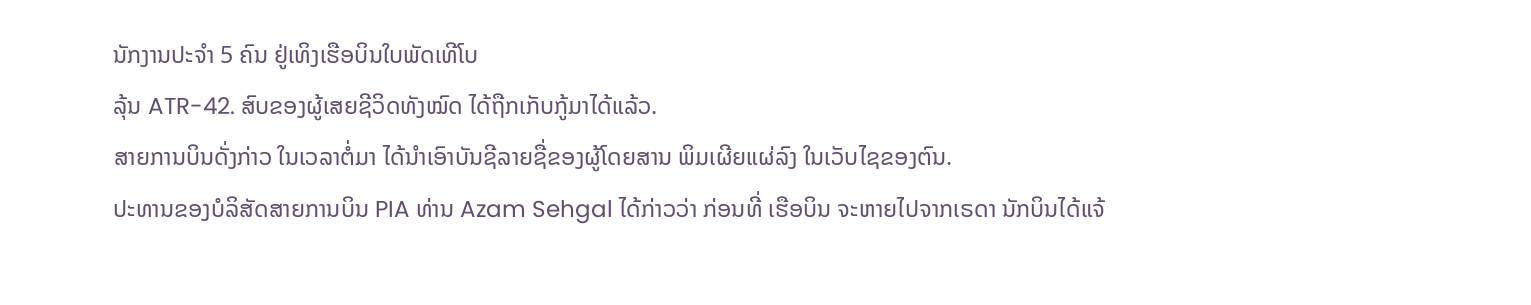ນັກງານປະຈຳ 5 ຄົນ ຢູ່ເທິງເຮືອບິນໃບພັດເທີໂບ
ລຸ້ນ ATR-42. ສົບຂອງຜູ້ເສຍຊີວິດທັງໝົດ ໄດ້ຖືກເກັບກູ້ມາໄດ້ແລ້ວ.
ສາຍການບິນດັ່ງກ່າວ ໃນເວລາຕໍ່ມາ ໄດ້ນຳເອົາບັນຊີລາຍຊື່ຂອງຜູ້ໂດຍສານ ພິມເຜີຍແຜ່ລົງ ໃນເວັບໄຊຂອງຕົນ.
ປະທານຂອງບໍລິສັດສາຍການບິນ PIA ທ່ານ Azam Sehgal ໄດ້ກ່າວວ່າ ກ່ອນທີ່ ເຮືອບິນ ຈະຫາຍໄປຈາກເຣດາ ນັກບິນໄດ້ແຈ້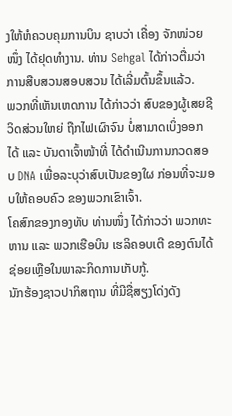ງໃຫ້ຫໍຄວບຄຸມການບິນ ຊາບວ່າ ເຄື່ອງ ຈັກໜ່ວຍໜຶ່ງ ໄດ້ຢຸດທຳງານ. ທ່ານ Sehgal ໄດ້ກ່າວຕື່ມວ່າ ການສືບສວນສອບສວນ ໄດ້ເລີ່ມຕົ້ນຂຶ້ນແລ້ວ.
ພວກທີ່ເຫັນເຫດການ ໄດ້ກ່າວວ່າ ສົບຂອງຜູ້ເສຍຊີວິດສ່ວນໃຫຍ່ ຖືກໄຟເຜົາຈົນ ບໍ່ສາມາດເບິ່ງອອກໄດ້ ແລະ ບັນດາເຈົ້າໜ້າທີ່ ໄດ້ດຳເນີນການກວດສອບ DNA ເພື່ອລະບຸວ່າສົບເປັນຂອງໃຜ ກ່ອນທີ່ຈະມອບໃຫ້ຄອບຄົວ ຂອງພວກເຂົາເຈົ້າ.
ໂຄສົກຂອງກອງທັບ ທ່ານໜຶ່ງ ໄດ້ກ່າວວ່າ ພວກທະຫານ ແລະ ພວກເຮືອບິນ ເຮລິຄອບເຕີ ຂອງຕົນໄດ້ຊ່ອຍເຫຼືອໃນພາລະກິດການເກັບກູ້.
ນັກຮ້ອງຊາວປາກິສຖານ ທີ່ມີຊື່ສຽງໂດ່ງດັງ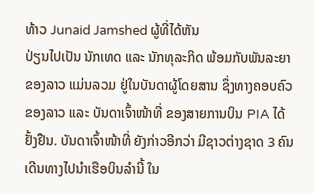ທ້າວ Junaid Jamshed ຜູ້ທີ່ໄດ້ຫັນ
ປ່ຽນໄປເປັນ ນັກເທດ ແລະ ນັກທຸລະກິດ ພ້ອມກັບພັນລະຍາ ຂອງລາວ ແມ່ນລວມ ຢູ່ໃນບັນດາຜູ້ໂດຍສານ ຊຶ່ງທາງຄອບຄົວຂອງລາວ ແລະ ບັນດາເຈົ້າໜ້າທີ່ ຂອງສາຍການບິນ PIA ໄດ້ຢັ້ງຢືນ. ບັນດາເຈົ້າໜ້າທີ່ ຍັງກ່າວອີກວ່າ ມີຊາວຕ່າງຊາດ 3 ຄົນ ເດີນທາງໄປນຳເຮືອບິນລຳນີ້ ໃນ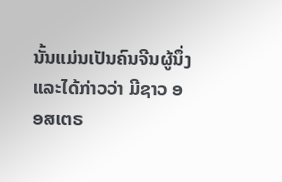ນັ້ນແມ່ນເປັນຄົນຈີນຜູ້ນຶ່ງ ແລະໄດ້ກ່າວວ່າ ມີຊາວ ອອສເຕຣ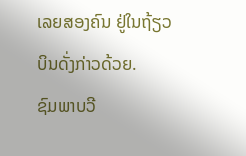ເລຍສອງຄົນ ຢູ່ໃນຖ້ຽວບິນດັ່ງກ່າວດ້ວຍ.
ຊົມພາບວີ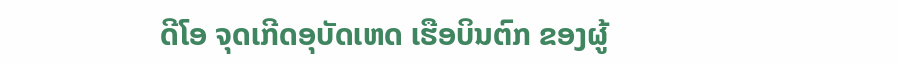ດີໂອ ຈຸດເກີດອຸບັດເຫດ ເຮືອບິນຕົກ ຂອງຜູ້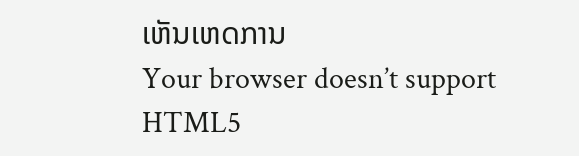ເຫັນເຫດການ
Your browser doesn’t support HTML5